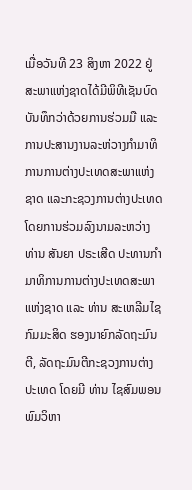ເມື່ອວັນທີ 23 ສິງຫາ 2022 ຢູ່ສະພາແຫ່ງຊາດໄດ້ມີພິທີເຊັນບົດບັນທຶກວ່າດ້ວຍການຮ່ວມມື ແລະການປະສານງານລະຫ່ວາງກໍາມາທິການການຕ່າງປະເທດສະພາແຫ່ງຊາດ ແລະກະຊວງການຕ່າງປະເທດໂດຍການຮ່ວມລົງນາມລະຫວ່າງ ທ່ານ ສັນຍາ ປຣະເສີດ ປະທານກໍາມາທິການການຕ່າງປະເທດສະພາແຫ່ງຊາດ ແລະ ທ່ານ ສະເຫລີມໄຊ ກົມມະສິດ ຮອງນາຍົກລັດຖະມົນຕີ, ລັດຖະມົນຕີກະຊວງການຕ່າງປະເທດ ໂດຍມີ ທ່ານ ໄຊສົມພອນ ພົມວິຫາ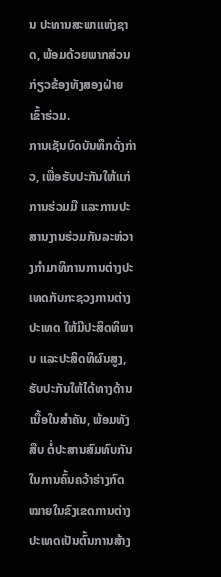ນ ປະທານສະພາແຫ່ງຊາດ, ພ້ອມດ້ວຍພາກສ່ວນກ່ຽວຂ້ອງທັງສອງຝ່າຍເຂົ້າຮ່ວມ.
ການເຊັນບົດບັນທຶກດັ່ງກ່າວ, ເພື່ອຮັບປະກັນໃຫ້ແກ່ການຮ່ວມມື ແລະການປະສານງານຮ່ວມກັນລະຫ່ວາງກໍາມາທິການການຕ່າງປະເທດກັບກະຊວງການຕ່າງປະເທດ ໃຫ້ມີປະສິດທິພາບ ແລະປະສິດທິຜົນສູງ, ຮັບປະກັນໃຫ້ໄດ້ທາງດ້ານເນື້ອໃນສໍາຄັນ, ພ້ອມທັງສືບ ຕໍ່ປະສານສົມທົບກັນໃນການຄົ້ນຄວ້າຮ່າງກົດໝາຍໃນຂົງເຂດການຕ່າງປະເທດເປັນຕົ້ນການສ້າງ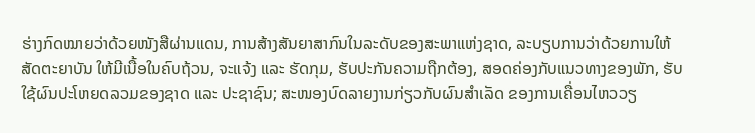ຮ່າງກົດໝາຍວ່າດ້ວຍໜັງສືຜ່ານແດນ, ການສ້າງສັນຍາສາກົນໃນລະດັບຂອງສະພາແຫ່ງຊາດ, ລະບຽບການວ່າດ້ວຍການໃຫ້ສັດຕະຍາບັນ ໃຫ້ມີເນື້ອໃນຄົບຖ້ວນ, ຈະແຈ້ງ ແລະ ຮັດກຸມ, ຮັບປະກັນຄວາມຖືກຕ້ອງ, ສອດຄ່ອງກັບແນວທາງຂອງພັກ, ຮັບໃຊ້ຜົນປະໂຫຍດລວມຂອງຊາດ ແລະ ປະຊາຊົນ; ສະໜອງບົດລາຍງານກ່ຽວກັບຜົນສຳເລັດ ຂອງການເຄື່ອນໄຫວວຽ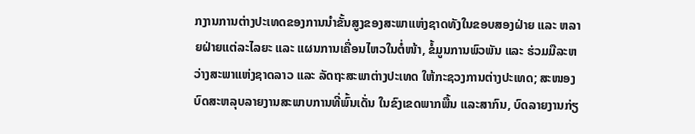ກງານການຕ່າງປະເທດຂອງການນຳຂັ້ນສູງຂອງສະພາແຫ່ງຊາດທັງໃນຂອບສອງຝ່າຍ ແລະ ຫລາຍຝ່າຍແຕ່ລະໄລຍະ ແລະ ແຜນການເຄື່ອນໄຫວໃນຕໍ່ໜ້າ, ຂໍ້ມູນການພົວພັນ ແລະ ຮ່ວມມືລະຫວ່າງສະພາແຫ່ງຊາດລາວ ແລະ ລັດຖະສະພາຕ່າງປະເທດ ໃຫ້ກະຊວງການຕ່າງປະເທດ; ສະໜອງບົດສະຫລຸບລາຍງານສະພາບການທີ່ພົ້ນເດັ່ນ ໃນຂົງເຂດພາກພື້ນ ແລະສາກົນ, ບົດລາຍງານກ່ຽ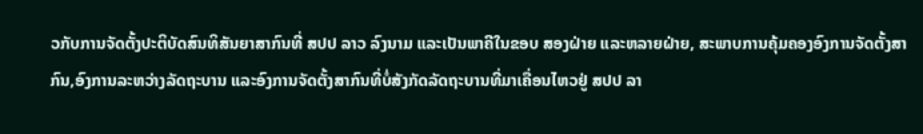ວກັບການຈັດຕັ້ງປະຕິບັດສົນທິສັນຍາສາກົນທີ່ ສປປ ລາວ ລົງນາມ ແລະເປັນພາຄີໃນຂອບ ສອງຝ່າຍ ແລະຫລາຍຝ່າຍ, ສະພາບການຄຸ້ມຄອງອົງການຈັດຕັ້ງສາກົນ,ອົງການລະຫວ່າງລັດຖະບານ ແລະອົງການຈັດຕັ້ງສາກົນທີ່ບໍ່ສັງກັດລັດຖະບານທີ່ມາເຄື່ອນໄຫວຢູ່ ສປປ ລາ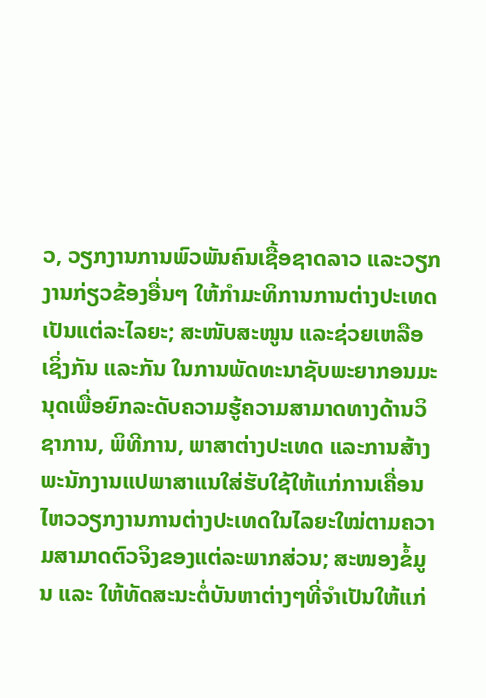ວ, ວຽກງານການພົວພັນຄົນເຊື້ອຊາດລາວ ແລະວຽກງານກ່ຽວຂ້ອງອື່ນໆ ໃຫ້ກໍາມະທິການການຕ່າງປະເທດ ເປັນແຕ່ລະໄລຍະ; ສະໜັບສະໜູນ ແລະຊ່ວຍເຫລືອເຊິ່ງກັນ ແລະກັນ ໃນການພັດທະນາຊັບພະຍາກອນມະນຸດເພື່ອຍົກລະດັບຄວາມຮູ້ຄວາມສາມາດທາງດ້ານວິຊາການ, ພິທີການ, ພາສາຕ່າງປະເທດ ແລະການສ້າງພະນັກງານແປພາສາແນໃສ່ຮັບໃຊ້ໃຫ້ແກ່ການເຄື່ອນໄຫວວຽກງານການຕ່າງປະເທດໃນໄລຍະໃໝ່ຕາມຄວາມສາມາດຕົວຈິງຂອງແຕ່ລະພາກສ່ວນ; ສະໜອງຂໍ້ມູນ ແລະ ໃຫ້ທັດສະນະຕໍ່ບັນຫາຕ່າງໆທີ່ຈໍາເປັນໃຫ້ແກ່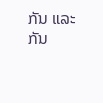ກັນ ແລະກັນ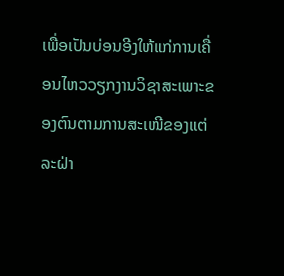ເພື່ອເປັນບ່ອນອີງໃຫ້ແກ່ການເຄື່ອນໄຫວວຽກງານວິຊາສະເພາະຂອງຕົນຕາມການສະເໜີຂອງແຕ່ລະຝ່າ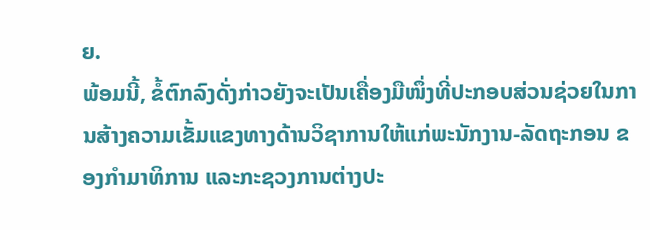ຍ.
ພ້ອມນີ້, ຂໍ້ຕົກລົງດັ່ງກ່າວຍັງຈະເປັນເຄື່ອງມືໜຶ່ງທີ່ປະກອບສ່ວນຊ່ວຍໃນການສ້າງຄວາມເຂັ້ມແຂງທາງດ້ານວິຊາການໃຫ້ແກ່ພະນັກງານ-ລັດຖະກອນ ຂອງກໍາມາທິການ ແລະກະຊວງການຕ່າງປະ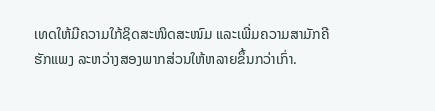ເທດໃຫ້ມີຄວາມໃກ້ຊິດສະໜິດສະໜົມ ແລະເພີ່ມຄວາມສາມັກຄີຮັກແພງ ລະຫວ່າງສອງພາກສ່ວນໃຫ້ຫລາຍຂຶ້ນກວ່າເກົ່າ.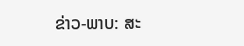ຂ່າວ-ພາບ: ສະ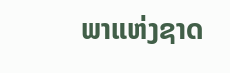ພາແຫ່ງຊາດ